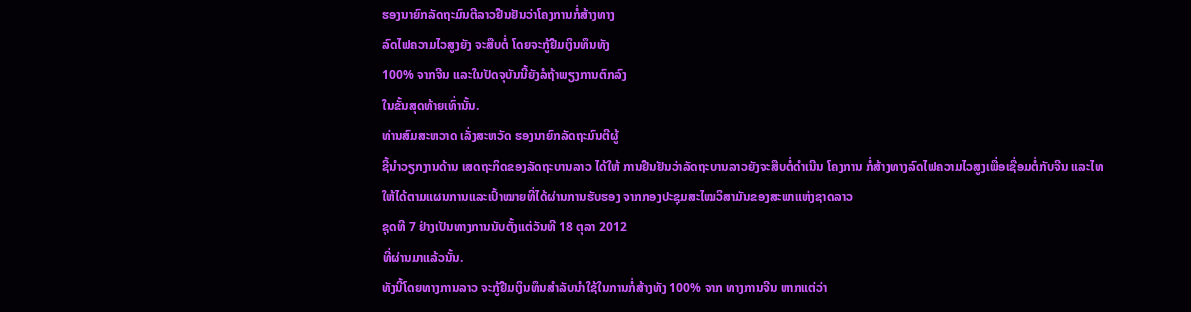ຮອງນາຍົກລັດຖະມົນຕີລາວຢືນຢັນວ່າໂຄງການກໍ່ສ້າງທາງ
ລົດໄຟຄວາມໄວສູງຍັງ ຈະສືບຕໍ່ ໂດຍຈະກູ້ຢືມເງິນທຶນທັງ
100% ຈາກຈີນ ແລະໃນປັດຈຸບັນນີ້ຍັງລໍຖ້າພຽງການຕົກລົງ
ໃນຂັ້ນສຸດທ້າຍເທົ່ານັ້ນ.
ທ່ານສົມສະຫວາດ ເລັ່ງສະຫວັດ ຮອງນາຍົກລັດຖະມົນຕີຜູ້
ຊີ້ນໍາວຽກງານດ້ານ ເສດຖະກິດຂອງລັດຖະບານລາວ ໄດ້ໃຫ້ ການຢືນຢັນວ່າລັດຖະບານລາວຍັງຈະສືບຕໍ່ດໍາເນີນ ໂຄງການ ກໍ່ສ້າງທາງລົດໄຟຄວາມໄວສູງເພື່ອເຊື່ອມຕໍ່ກັບຈີນ ແລະໄທ
ໃຫ້ໄດ້ຕາມແຜນການແລະເປົ້າໝາຍທີ່ໄດ້ຜ່ານການຮັບຮອງ ຈາກກອງປະຊຸມສະໄໝວິສາມັນຂອງສະພາແຫ່ງຊາດລາວ
ຊຸດທີ 7 ຢ່າງເປັນທາງການນັບຕັ້ງແຕ່ວັນທີ 18 ຕຸລາ 2012
ທີ່ຜ່ານມາແລ້ວນັ້ນ.
ທັງນີ້ໂດຍທາງການລາວ ຈະກູ້ຢືມເງິນທຶນສໍາລັບນໍາໃຊ້ໃນການກໍ່ສ້າງທັງ 100% ຈາກ ທາງການຈີນ ຫາກແຕ່ວ່າ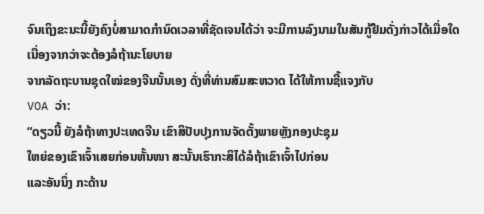ຈົນເຖິງຂະນະນີ້ຍັງຄົງບໍ່ສາມາດກໍານົດເວລາທີ່ຊັດເຈນໄດ້ວ່າ ຈະມີການລົງນາມໃນສັນກູ້ຢືມດັ່ງກ່າວໄດ້ເມື່ອໃດ ເນື່ອງຈາກວ່າຈະຕ້ອງລໍຖ້ານະໂຍບາຍ
ຈາກລັດຖະບານຊຸດໃໝ່ຂອງຈີນນັ້ນເອງ ດັ່ງທີ່ທ່ານສົມສະຫວາດ ໄດ້ໃຫ້ການຊີ້ແຈງກັບ
VOA ວ່າ:
“ດຽວນີ້ ຍັງລໍຖ້າທາງປະເທດຈີນ ເຂົາສິປັບປຸງການຈັດຕັ້ງພາຍຫຼັງກອງປະຊຸມ
ໃຫຍ່ຂອງເຂົາເຈົ້າເສຍກ່ອນຫັ້ນໜາ ສະນັ້ນເຮົາກະສິໄດ້ລໍຖ້າເຂົາເຈົ້າໄປກ່ອນ
ແລະອັນນຶ່ງ ກະດ້ານ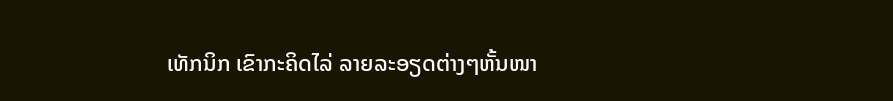ເທັກນິກ ເຂົາກະຄິດໄລ່ ລາຍລະອຽດຕ່າງໆຫັ້ນໜາ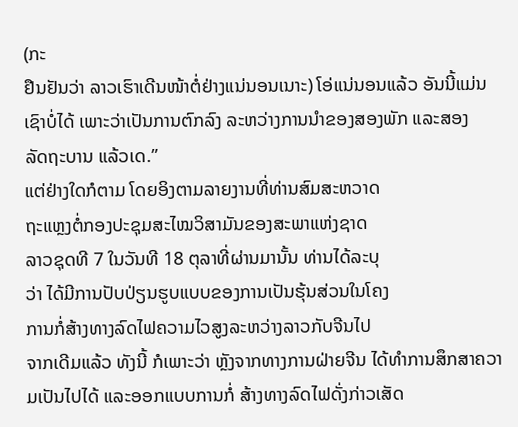(ກະ
ຢືນຢັນວ່າ ລາວເຮົາເດີນໜ້າຕໍ່ຢ່າງແນ່ນອນເນາະ) ໂອ່ແນ່ນອນແລ້ວ ອັນນີ້ແມ່ນ
ເຊົາບໍ່ໄດ້ ເພາະວ່າເປັນການຕົກລົງ ລະຫວ່າງການນໍາຂອງສອງພັກ ແລະສອງ
ລັດຖະບານ ແລ້ວເດ.”
ແຕ່ຢ່າງໃດກໍຕາມ ໂດຍອິງຕາມລາຍງານທີ່ທ່ານສົມສະຫວາດ
ຖະແຫຼງຕໍ່ກອງປະຊຸມສະໄໝວິສາມັນຂອງສະພາແຫ່ງຊາດ
ລາວຊຸດທີ 7 ໃນວັນທີ 18 ຕຸລາທີ່ຜ່ານມານັ້ນ ທ່ານໄດ້ລະບຸ
ວ່າ ໄດ້ມີການປັບປ່ຽນຮູບແບບຂອງການເປັນຮຸ້ນສ່ວນໃນໂຄງ
ການກໍ່ສ້າງທາງລົດໄຟຄວາມໄວສູງລະຫວ່າງລາວກັບຈີນໄປ
ຈາກເດີມແລ້ວ ທັງນີ້ ກໍເພາະວ່າ ຫຼັງຈາກທາງການຝ່າຍຈີນ ໄດ້ທໍາການສຶກສາຄວາມເປັນໄປໄດ້ ແລະອອກແບບການກໍ່ ສ້າງທາງລົດໄຟດັ່ງກ່າວເສັດ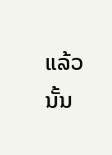ແລ້ວນັ້ນ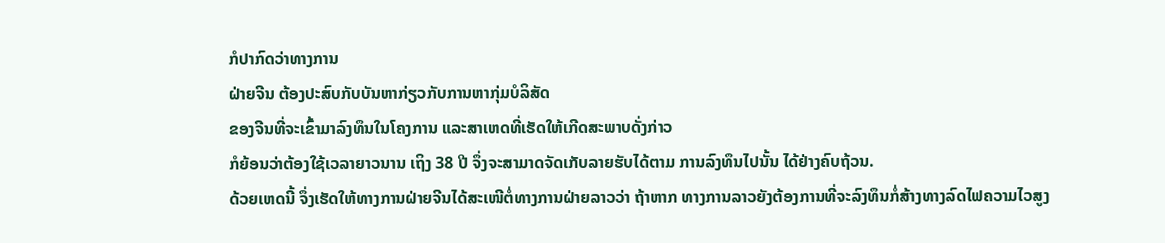ກໍປາກົດວ່າທາງການ
ຝ່າຍຈີນ ຕ້ອງປະສົບກັບບັນຫາກ່ຽວກັບການຫາກຸ່ມບໍລິສັດ
ຂອງຈີນທີ່ຈະເຂົ້າມາລົງທຶນໃນໂຄງການ ແລະສາເຫດທີ່ເຮັດໃຫ້ເກີດສະພາບດັ່ງກ່າວ
ກໍຍ້ອນວ່າຕ້ອງໃຊ້ເວລາຍາວນານ ເຖິງ 38 ປີ ຈຶ່ງຈະສາມາດຈັດເກັບລາຍຮັບໄດ້ຕາມ ການລົງທຶນໄປນັ້ນ ໄດ້ຢ່າງຄົບຖ້ວນ.
ດ້ວຍເຫດນີ້ ຈຶ່ງເຮັດໃຫ້ທາງການຝ່າຍຈີນໄດ້ສະເໜີຕໍ່ທາງການຝ່າຍລາວວ່າ ຖ້າຫາກ ທາງການລາວຍັງຕ້ອງການທີ່ຈະລົງທຶນກໍ່ສ້າງທາງລົດໄຟຄວາມໄວສູງ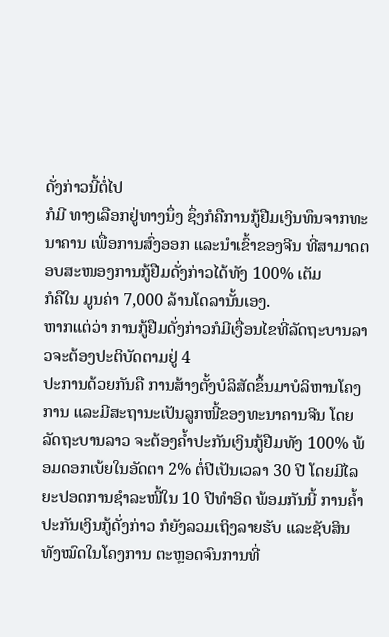ດັ່ງກ່າວນີ້ຕໍ່ໄປ
ກໍມີ ທາງເລືອກຢູ່ທາງນຶ່ງ ຊຶ່ງກໍຄືການກູ້ຢືມເງິນທຶນຈາກທະນາຄານ ເພື່ອການສົ່ງອອກ ແລະນໍາເຂົ້າຂອງຈີນ ທີ່ສາມາດຕອບສະໜອງການກູ້ຢືມດັ່ງກ່າວໄດ້ທັງ 100% ເຕັມ
ກໍຄືໃນ ມູນຄ່າ 7,000 ລ້ານໂດລານັ້ນເອງ.
ຫາກແຕ່ວ່າ ການກູ້ຢືມດັ່ງກ່າວກໍມີເງື່ອນໄຂທີ່ລັດຖະບານລາວຈະຕ້ອງປະຕິບັດຕາມຢູ່ 4
ປະການດ້ວຍກັນຄື ການສ້າງຕັ້ງບໍລິສັດຂຶ້ນມາບໍລິຫານໂຄງການ ແລະມີສະຖານະເປັນລູກໜີ້ຂອງທະນາຄານຈີນ ໂດຍລັດຖະບານລາວ ຈະຕ້ອງຄໍ້າປະກັນເງິນກູ້ຢືມທັງ 100% ພ້ອມດອກເບ້ຍໃນອັດຕາ 2% ຕໍ່ປີເປັນເວລາ 30 ປີ ໂດຍມີໄລຍະປອດການຊໍາລະໜີ້ໃນ 10 ປີທໍາອິດ ພ້ອມກັນນີ້ ການຄໍ້າປະກັນເງິນກູ້ດັ່ງກ່າວ ກໍຍັງລວມເຖິງລາຍຮັບ ແລະຊັບສິນ ທັງໝົດໃນໂຄງການ ຕະຫຼອດຈົນການທີ່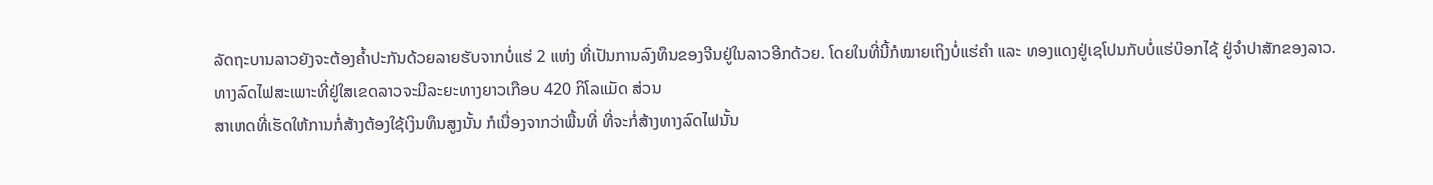ລັດຖະບານລາວຍັງຈະຕ້ອງຄໍ້າປະກັນດ້ວຍລາຍຮັບຈາກບໍ່ແຮ່ 2 ແຫ່ງ ທີ່ເປັນການລົງທຶນຂອງຈີນຢູ່ໃນລາວອີກດ້ວຍ. ໂດຍໃນທີ່ນີ້ກໍໝາຍເຖິງບໍ່ແຮ່ຄໍາ ແລະ ທອງແດງຢູ່ເຊໂປນກັບບໍ່ແຮ່ບ໊ອກໄຊ້ ຢູ່ຈໍາປາສັກຂອງລາວ.
ທາງລົດໄຟສະເພາະທີ່ຢູ່ໃສເຂດລາວຈະມີລະຍະທາງຍາວເກືອບ 420 ກິໂລແມັດ ສ່ວນ
ສາເຫດທີ່ເຮັດໃຫ້ການກໍ່ສ້າງຕ້ອງໃຊ້ເງິນທຶນສູງນັ້ນ ກໍເນື່ອງຈາກວ່າພື້ນທີ່ ທີ່ຈະກໍ່ສ້າງທາງລົດໄຟນັ້ນ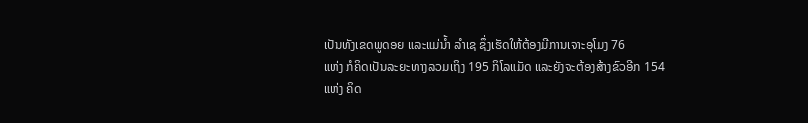ເປັນທັງເຂດພູດອຍ ແລະແມ່ນໍ້າ ລໍາເຊ ຊຶ່ງເຮັດໃຫ້ຕ້ອງມີການເຈາະອຸໂມງ 76
ແຫ່ງ ກໍຄິດເປັນລະຍະທາງລວມເຖິງ 195 ກິໂລແມັດ ແລະຍັງຈະຕ້ອງສ້າງຂົວອີກ 154
ແຫ່ງ ຄິດ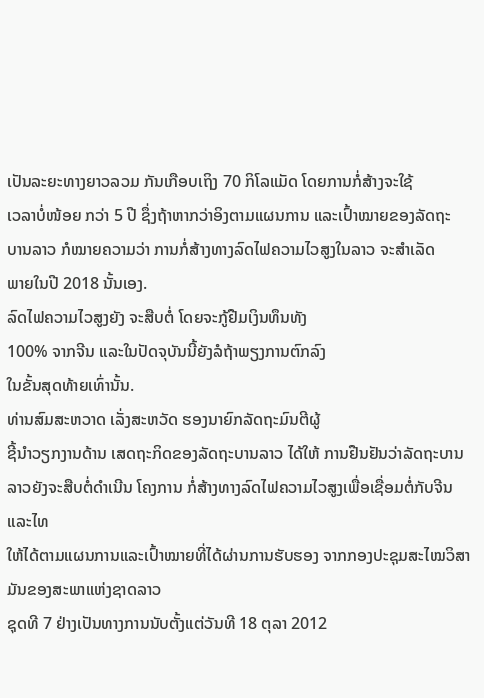ເປັນລະຍະທາງຍາວລວມ ກັນເກືອບເຖິງ 70 ກິໂລແມັດ ໂດຍການກໍ່ສ້າງຈະໃຊ້
ເວລາບໍ່ໜ້ອຍ ກວ່າ 5 ປີ ຊຶ່ງຖ້າຫາກວ່າອິງຕາມແຜນການ ແລະເປົ້າໝາຍຂອງລັດຖະ
ບານລາວ ກໍໝາຍຄວາມວ່າ ການກໍ່ສ້າງທາງລົດໄຟຄວາມໄວສູງໃນລາວ ຈະສໍາເລັດ
ພາຍໃນປີ 2018 ນັ້ນເອງ.
ລົດໄຟຄວາມໄວສູງຍັງ ຈະສືບຕໍ່ ໂດຍຈະກູ້ຢືມເງິນທຶນທັງ
100% ຈາກຈີນ ແລະໃນປັດຈຸບັນນີ້ຍັງລໍຖ້າພຽງການຕົກລົງ
ໃນຂັ້ນສຸດທ້າຍເທົ່ານັ້ນ.
ທ່ານສົມສະຫວາດ ເລັ່ງສະຫວັດ ຮອງນາຍົກລັດຖະມົນຕີຜູ້
ຊີ້ນໍາວຽກງານດ້ານ ເສດຖະກິດຂອງລັດຖະບານລາວ ໄດ້ໃຫ້ ການຢືນຢັນວ່າລັດຖະບານລາວຍັງຈະສືບຕໍ່ດໍາເນີນ ໂຄງການ ກໍ່ສ້າງທາງລົດໄຟຄວາມໄວສູງເພື່ອເຊື່ອມຕໍ່ກັບຈີນ ແລະໄທ
ໃຫ້ໄດ້ຕາມແຜນການແລະເປົ້າໝາຍທີ່ໄດ້ຜ່ານການຮັບຮອງ ຈາກກອງປະຊຸມສະໄໝວິສາມັນຂອງສະພາແຫ່ງຊາດລາວ
ຊຸດທີ 7 ຢ່າງເປັນທາງການນັບຕັ້ງແຕ່ວັນທີ 18 ຕຸລາ 2012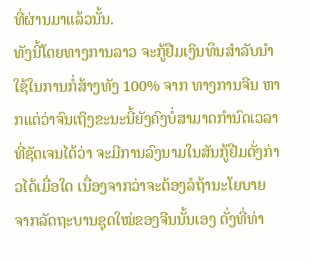ທີ່ຜ່ານມາແລ້ວນັ້ນ.
ທັງນີ້ໂດຍທາງການລາວ ຈະກູ້ຢືມເງິນທຶນສໍາລັບນໍາໃຊ້ໃນການກໍ່ສ້າງທັງ 100% ຈາກ ທາງການຈີນ ຫາກແຕ່ວ່າຈົນເຖິງຂະນະນີ້ຍັງຄົງບໍ່ສາມາດກໍານົດເວລາທີ່ຊັດເຈນໄດ້ວ່າ ຈະມີການລົງນາມໃນສັນກູ້ຢືມດັ່ງກ່າວໄດ້ເມື່ອໃດ ເນື່ອງຈາກວ່າຈະຕ້ອງລໍຖ້ານະໂຍບາຍ
ຈາກລັດຖະບານຊຸດໃໝ່ຂອງຈີນນັ້ນເອງ ດັ່ງທີ່ທ່າ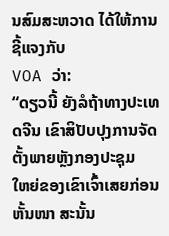ນສົມສະຫວາດ ໄດ້ໃຫ້ການຊີ້ແຈງກັບ
VOA ວ່າ:
“ດຽວນີ້ ຍັງລໍຖ້າທາງປະເທດຈີນ ເຂົາສິປັບປຸງການຈັດຕັ້ງພາຍຫຼັງກອງປະຊຸມ
ໃຫຍ່ຂອງເຂົາເຈົ້າເສຍກ່ອນຫັ້ນໜາ ສະນັ້ນ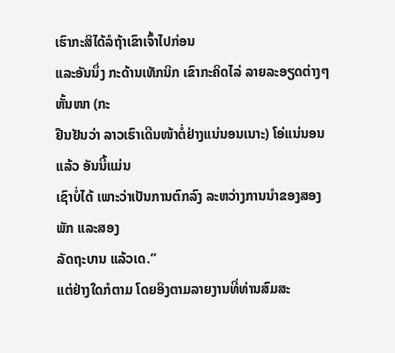ເຮົາກະສິໄດ້ລໍຖ້າເຂົາເຈົ້າໄປກ່ອນ
ແລະອັນນຶ່ງ ກະດ້ານເທັກນິກ ເຂົາກະຄິດໄລ່ ລາຍລະອຽດຕ່າງໆຫັ້ນໜາ (ກະ
ຢືນຢັນວ່າ ລາວເຮົາເດີນໜ້າຕໍ່ຢ່າງແນ່ນອນເນາະ) ໂອ່ແນ່ນອນແລ້ວ ອັນນີ້ແມ່ນ
ເຊົາບໍ່ໄດ້ ເພາະວ່າເປັນການຕົກລົງ ລະຫວ່າງການນໍາຂອງສອງພັກ ແລະສອງ
ລັດຖະບານ ແລ້ວເດ.”
ແຕ່ຢ່າງໃດກໍຕາມ ໂດຍອິງຕາມລາຍງານທີ່ທ່ານສົມສະ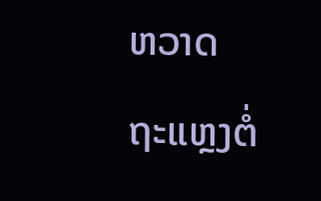ຫວາດ
ຖະແຫຼງຕໍ່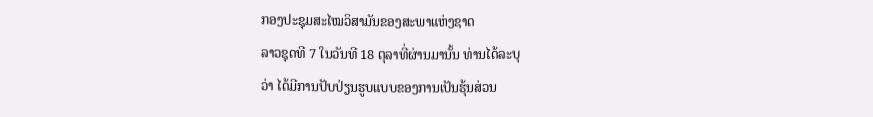ກອງປະຊຸມສະໄໝວິສາມັນຂອງສະພາແຫ່ງຊາດ
ລາວຊຸດທີ 7 ໃນວັນທີ 18 ຕຸລາທີ່ຜ່ານມານັ້ນ ທ່ານໄດ້ລະບຸ
ວ່າ ໄດ້ມີການປັບປ່ຽນຮູບແບບຂອງການເປັນຮຸ້ນສ່ວນ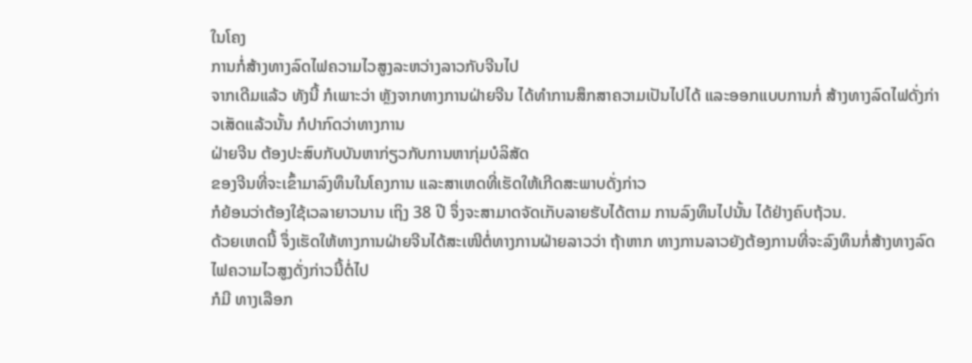ໃນໂຄງ
ການກໍ່ສ້າງທາງລົດໄຟຄວາມໄວສູງລະຫວ່າງລາວກັບຈີນໄປ
ຈາກເດີມແລ້ວ ທັງນີ້ ກໍເພາະວ່າ ຫຼັງຈາກທາງການຝ່າຍຈີນ ໄດ້ທໍາການສຶກສາຄວາມເປັນໄປໄດ້ ແລະອອກແບບການກໍ່ ສ້າງທາງລົດໄຟດັ່ງກ່າວເສັດແລ້ວນັ້ນ ກໍປາກົດວ່າທາງການ
ຝ່າຍຈີນ ຕ້ອງປະສົບກັບບັນຫາກ່ຽວກັບການຫາກຸ່ມບໍລິສັດ
ຂອງຈີນທີ່ຈະເຂົ້າມາລົງທຶນໃນໂຄງການ ແລະສາເຫດທີ່ເຮັດໃຫ້ເກີດສະພາບດັ່ງກ່າວ
ກໍຍ້ອນວ່າຕ້ອງໃຊ້ເວລາຍາວນານ ເຖິງ 38 ປີ ຈຶ່ງຈະສາມາດຈັດເກັບລາຍຮັບໄດ້ຕາມ ການລົງທຶນໄປນັ້ນ ໄດ້ຢ່າງຄົບຖ້ວນ.
ດ້ວຍເຫດນີ້ ຈຶ່ງເຮັດໃຫ້ທາງການຝ່າຍຈີນໄດ້ສະເໜີຕໍ່ທາງການຝ່າຍລາວວ່າ ຖ້າຫາກ ທາງການລາວຍັງຕ້ອງການທີ່ຈະລົງທຶນກໍ່ສ້າງທາງລົດໄຟຄວາມໄວສູງດັ່ງກ່າວນີ້ຕໍ່ໄປ
ກໍມີ ທາງເລືອກ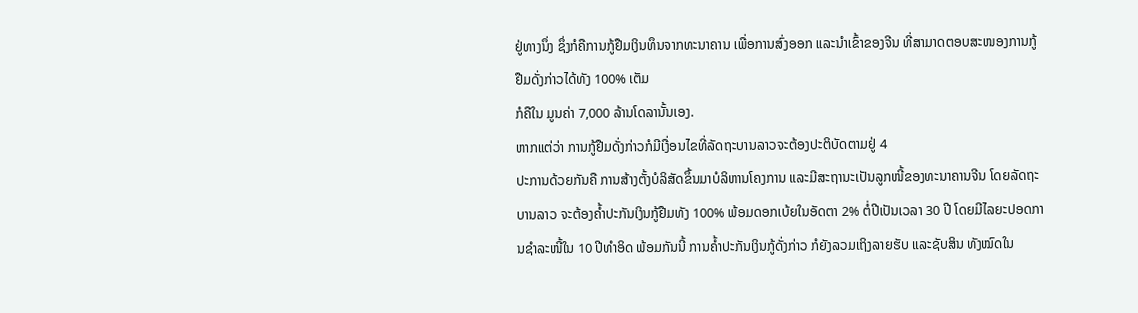ຢູ່ທາງນຶ່ງ ຊຶ່ງກໍຄືການກູ້ຢືມເງິນທຶນຈາກທະນາຄານ ເພື່ອການສົ່ງອອກ ແລະນໍາເຂົ້າຂອງຈີນ ທີ່ສາມາດຕອບສະໜອງການກູ້ຢືມດັ່ງກ່າວໄດ້ທັງ 100% ເຕັມ
ກໍຄືໃນ ມູນຄ່າ 7,000 ລ້ານໂດລານັ້ນເອງ.
ຫາກແຕ່ວ່າ ການກູ້ຢືມດັ່ງກ່າວກໍມີເງື່ອນໄຂທີ່ລັດຖະບານລາວຈະຕ້ອງປະຕິບັດຕາມຢູ່ 4
ປະການດ້ວຍກັນຄື ການສ້າງຕັ້ງບໍລິສັດຂຶ້ນມາບໍລິຫານໂຄງການ ແລະມີສະຖານະເປັນລູກໜີ້ຂອງທະນາຄານຈີນ ໂດຍລັດຖະບານລາວ ຈະຕ້ອງຄໍ້າປະກັນເງິນກູ້ຢືມທັງ 100% ພ້ອມດອກເບ້ຍໃນອັດຕາ 2% ຕໍ່ປີເປັນເວລາ 30 ປີ ໂດຍມີໄລຍະປອດການຊໍາລະໜີ້ໃນ 10 ປີທໍາອິດ ພ້ອມກັນນີ້ ການຄໍ້າປະກັນເງິນກູ້ດັ່ງກ່າວ ກໍຍັງລວມເຖິງລາຍຮັບ ແລະຊັບສິນ ທັງໝົດໃນ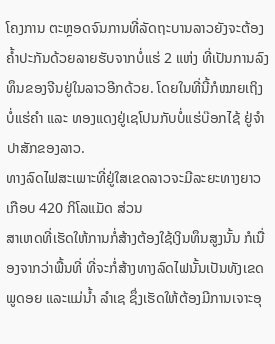ໂຄງການ ຕະຫຼອດຈົນການທີ່ລັດຖະບານລາວຍັງຈະຕ້ອງຄໍ້າປະກັນດ້ວຍລາຍຮັບຈາກບໍ່ແຮ່ 2 ແຫ່ງ ທີ່ເປັນການລົງທຶນຂອງຈີນຢູ່ໃນລາວອີກດ້ວຍ. ໂດຍໃນທີ່ນີ້ກໍໝາຍເຖິງບໍ່ແຮ່ຄໍາ ແລະ ທອງແດງຢູ່ເຊໂປນກັບບໍ່ແຮ່ບ໊ອກໄຊ້ ຢູ່ຈໍາປາສັກຂອງລາວ.
ທາງລົດໄຟສະເພາະທີ່ຢູ່ໃສເຂດລາວຈະມີລະຍະທາງຍາວເກືອບ 420 ກິໂລແມັດ ສ່ວນ
ສາເຫດທີ່ເຮັດໃຫ້ການກໍ່ສ້າງຕ້ອງໃຊ້ເງິນທຶນສູງນັ້ນ ກໍເນື່ອງຈາກວ່າພື້ນທີ່ ທີ່ຈະກໍ່ສ້າງທາງລົດໄຟນັ້ນເປັນທັງເຂດພູດອຍ ແລະແມ່ນໍ້າ ລໍາເຊ ຊຶ່ງເຮັດໃຫ້ຕ້ອງມີການເຈາະອຸ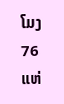ໂມງ 76
ແຫ່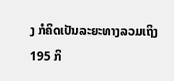ງ ກໍຄິດເປັນລະຍະທາງລວມເຖິງ 195 ກິ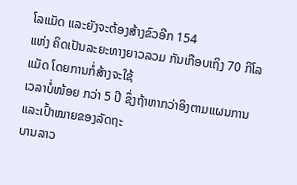ໂລແມັດ ແລະຍັງຈະຕ້ອງສ້າງຂົວອີກ 154
ແຫ່ງ ຄິດເປັນລະຍະທາງຍາວລວມ ກັນເກືອບເຖິງ 70 ກິໂລແມັດ ໂດຍການກໍ່ສ້າງຈະໃຊ້
ເວລາບໍ່ໜ້ອຍ ກວ່າ 5 ປີ ຊຶ່ງຖ້າຫາກວ່າອິງຕາມແຜນການ ແລະເປົ້າໝາຍຂອງລັດຖະ
ບານລາວ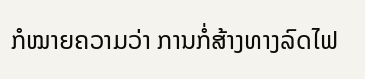ກໍໝາຍຄວາມວ່າ ການກໍ່ສ້າງທາງລົດໄຟ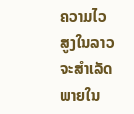ຄວາມໄວສູງໃນລາວ ຈະສໍາເລັດ
ພາຍໃນ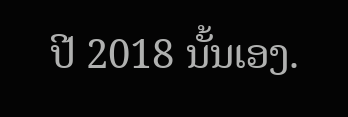ປີ 2018 ນັ້ນເອງ.